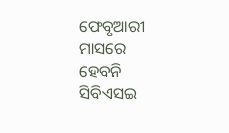ଫେବୃଆରୀ ମାସରେ ହେବନି ସିବିଏସଇ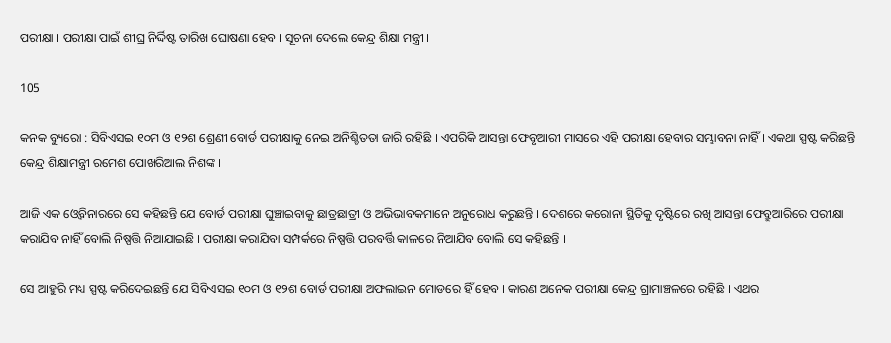ପରୀକ୍ଷା । ପରୀକ୍ଷା ପାଇଁ ଶୀଘ୍ର ନିର୍ଦ୍ଦିଷ୍ଟ ତାରିଖ ଘୋଷଣା ହେବ । ସୂଚନା ଦେଲେ କେନ୍ଦ୍ର ଶିକ୍ଷା ମନ୍ତ୍ରୀ ।

105

କନକ ବ୍ୟୁରୋ : ସିବିଏସଇ ୧୦ମ ଓ ୧୨ଶ ଶ୍ରେଣୀ ବୋର୍ଡ ପରୀକ୍ଷାକୁ ନେଇ ଅନିଶ୍ଚିତତା ଜାରି ରହିଛି । ଏପରିକି ଆସନ୍ତା ଫେବୃଆରୀ ମାସରେ ଏହି ପରୀକ୍ଷା ହେବାର ସମ୍ଭାବନା ନାହିଁ । ଏକଥା ସ୍ପଷ୍ଟ କରିଛନ୍ତି କେନ୍ଦ୍ର ଶିକ୍ଷାମନ୍ତ୍ରୀ ରମେଶ ପୋଖରିଆଲ ନିଶଙ୍କ ।

ଆଜି ଏକ ଓ୍ବେବିନାରରେ ସେ କହିଛନ୍ତି ଯେ ବୋର୍ଡ ପରୀକ୍ଷା ଘୁଞ୍ଚାଇବାକୁ ଛାତ୍ରଛାତ୍ରୀ ଓ ଅଭିଭାବକମାନେ ଅନୁରୋଧ କରୁଛନ୍ତି । ଦେଶରେ କରୋନା ସ୍ଥିତିକୁ ଦୃଷ୍ଟିରେ ରଖି ଆସନ୍ତା ଫେବ୍ରୁଆରିରେ ପରୀକ୍ଷା କରାଯିବ ନାହିଁ ବୋଲି ନିଷ୍ପତ୍ତି ନିଆଯାଇଛି । ପରୀକ୍ଷା କରାଯିବା ସମ୍ପର୍କରେ ନିଷ୍ପତ୍ତି ପରବର୍ତ୍ତି କାଳରେ ନିଆଯିବ ବୋଲି ସେ କହିଛନ୍ତି ।

ସେ ଆହୁରି ମଧ୍ୟ ସ୍ପଷ୍ଟ କରିଦେଇଛନ୍ତି ଯେ ସିବିଏସଇ ୧୦ମ ଓ ୧୨ଶ ବୋର୍ଡ ପରୀକ୍ଷା ଅଫଲାଇନ ମୋଡରେ ହିଁ ହେବ । କାରଣ ଅନେକ ପରୀକ୍ଷା କେନ୍ଦ୍ର ଗ୍ରାମାଞ୍ଚଳରେ ରହିଛି । ଏଥର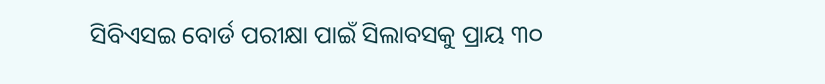ସିବିଏସଇ ବୋର୍ଡ ପରୀକ୍ଷା ପାଇଁ ସିଲାବସକୁ ପ୍ରାୟ ୩୦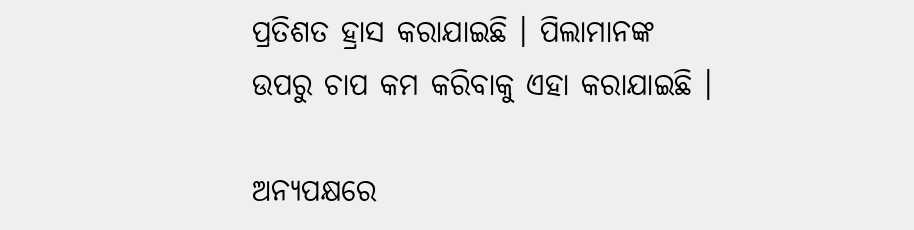ପ୍ରତିଶତ ହ୍ରାସ କରାଯାଇଛି । ପିଲାମାନଙ୍କ ଉପରୁ ଚାପ କମ କରିବାକୁ ଏହା କରାଯାଇଛି ।

ଅନ୍ୟପକ୍ଷରେ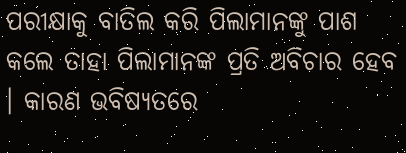ପରୀକ୍ଷାକୁ ବାତିଲ କରି ପିଲାମାନଙ୍କୁ ପାଶ କଲେ ତାହା ପିଲାମାନଙ୍କ ପ୍ରତି ଅବିଚାର ହେବ । କାରଣ ଭବିଷ୍ୟତରେ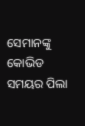ସେମାନଙ୍କୁ କୋଭିଡ ସମୟର ପିଲା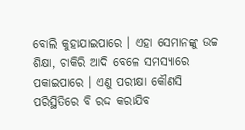ବୋଲି କୁହାଯାଇପାରେ । ଏହା ସେମାନଙ୍କୁ ଉଚ୍ଚ ଶିକ୍ଷା, ଚାକିରି ଆଦି ବେଳେ ସମସ୍ୟାରେ ପକାଇପାରେ । ଏଣୁ ପରୀକ୍ଷା କୌଣସି ପରିସ୍ଥିତିରେ ବି ରଦ୍ଦ କରାଯିବ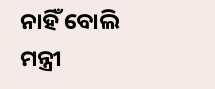ନାହିଁ ବୋଲି ମନ୍ତ୍ରୀ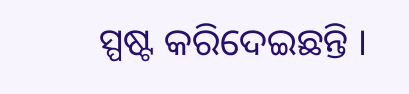ସ୍ପଷ୍ଟ କରିଦେଇଛନ୍ତି ।